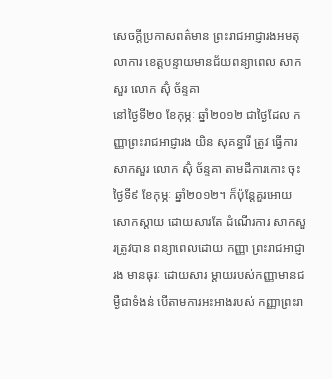សេចក្ដីប្រកាសពត៌មាន ព្រះរាជអាជ្ញារងអមតុលាការ ខេត្តបន្ទាយមានជ័យពន្យាពេល សាកសួរ លោក ស៊ុំ ច័ន្ទគា
នៅថ្ងៃទី២០ ខែកុម្ភៈ ឆ្នាំ២០១២ ជាថ្ងៃដែល កញ្ញាព្រះរាជអាជ្ញារង យិន សុគន្ធារី ត្រូវ ធ្វើការសាកសួរ លោក ស៊ុំ ច័ន្ទគា តាមដីការកោះ ចុះថ្ងៃទី៩ ខែកុម្ភៈ ឆ្នាំ២០១២។ ក៏ប៉ុន្តែគួរអោយ សោកស្ដាយ ដោយសារតែ ដំណើរការ សាកសួរត្រូវបាន ពន្យាពេលដោយ កញ្ញា ព្រះរាជអាជ្ញារង មានធុរៈ ដោយសារ ម្ដាយរបស់កញ្ញាមានជម្ងឺជាទំងន់ បើតាមការអះអាងរបស់ កញ្ញាព្រះរា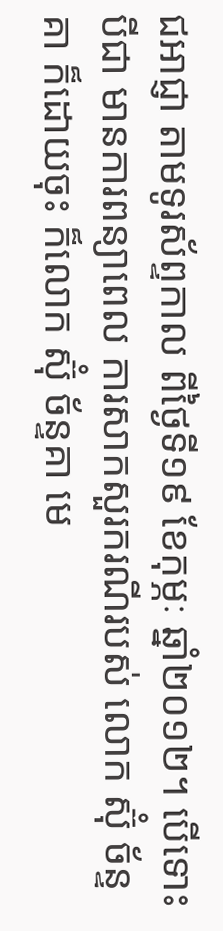ជអាជ្ញា តាមទូរស័ព្ទកាល ពីថ្ងៃទី១៩ ខែកុម្ភៈ ឆ្នាំ២០១២។ បើទោះបីជា មានការពន្យាពេល ការសាកសួរករណីរបស់ លោក ស៊ុំ ច័ន្ទគា ក៏ដោយចុះ ក៏លោក ស៊ុំ ច័ន្ទគា មេ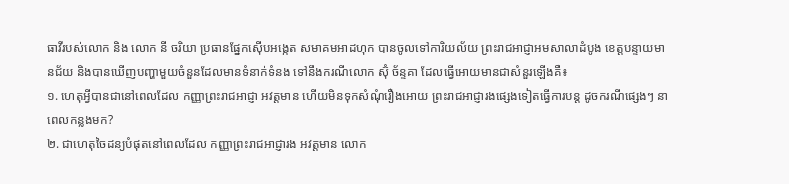ធាវីរបស់លោក និង លោក នី ចរិយា ប្រធានផ្នែកស៊ើបអង្កេត សមាគមអាដហុក បានចូលទៅការិយល័យ ព្រះរាជអាជ្ញាអមសាលាដំបូង ខេត្តបន្ទាយមានជ័យ និងបានឃើញបញ្ហាមួយចំនួនដែលមានទំនាក់ទំនង ទៅនឹងករណីលោក ស៊ុំ ច័ន្ទគា ដែលធ្វើអោយមានជាសំនួរឡើងគឺ៖
១. ហេតុអ្វីបានជានៅពេលដែល កញ្ញាព្រះរាជអាជ្ញា អវត្តមាន ហើយមិនទុកសំណុំរឿងអោយ ព្រះរាជអាជ្ញារងផ្សេងទៀតធ្វើការបន្ត ដូចករណីផ្សេងៗ នាពេលកន្លងមក?
២. ជាហេតុចៃដន្យបំផុតនៅពេលដែល កញ្ញាព្រះរាជអាជ្ញារង អវត្តមាន លោក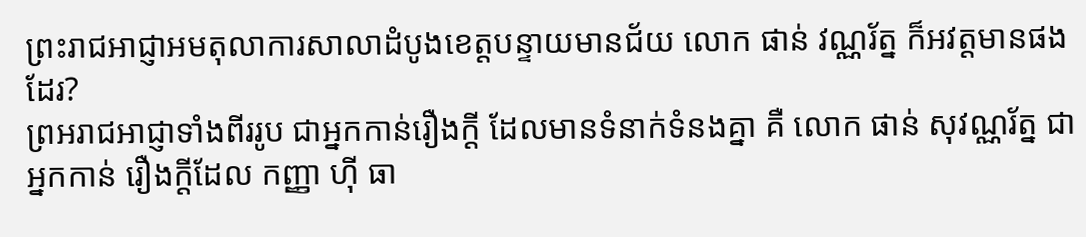ព្រះរាជអាជ្ញាអមតុលាការសាលាដំបូងខេត្តបន្ទាយមានជ័យ លោក ផាន់ វណ្ណរ័ត្ន ក៏អវត្តមានផងដែរ?
ព្រអរាជអាជ្ញាទាំងពីររូប ជាអ្នកកាន់រឿងក្ដី ដែលមានទំនាក់ទំនងគ្នា គឺ លោក ផាន់ សុវណ្ណរ័ត្ន ជាអ្នកកាន់ រឿងក្ដីដែល កញ្ញា ហ៊ី ធា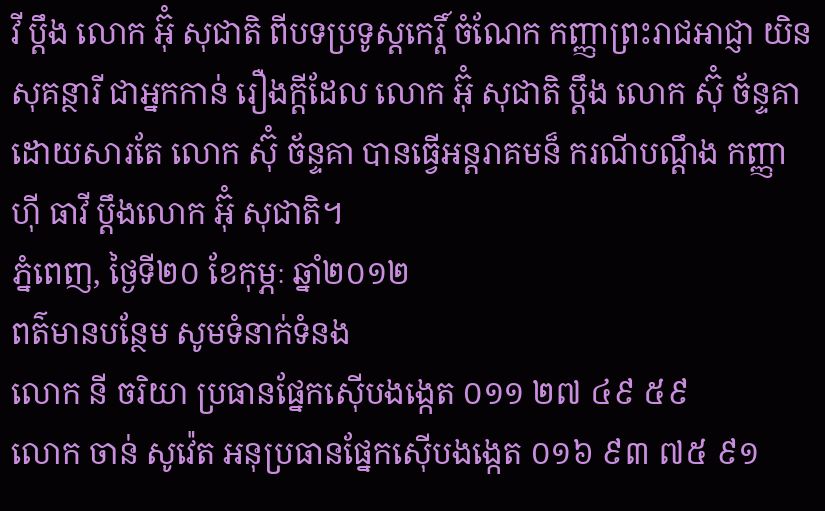វី ប្ដឹង លោក អ៊ុំ សុជាតិ ពីបទប្រទូស្តកេរ្តិ៍ ចំណែក កញ្ញាព្រះរាជអាជ្ញា យិន សុគន្ថារី ជាអ្នកកាន់ រឿងក្ដីដែល លោក អ៊ុំ សុជាតិ ប្ដឹង លោក ស៊ុំ ច័ន្ទគា ដោយសារតែ លោក ស៊ុំ ច័ន្ទគា បានធ្វើអន្តរាគមន៏ ករណីបណ្ដឹង កញ្ញា ហ៊ី ធាវី ប្ដឹងលោក អ៊ុំ សុជាតិ។
ភ្នំពេញ, ថ្ងៃទី២០ ខែកុម្ភៈ ឆ្នាំ២០១២
ពត៌មានបន្ថែម សូមទំនាក់ទំនង
លោក នី ចរិយា ប្រធានផ្នែកស៊ើបងង្កេត ០១១ ២៧ ៤៩ ៥៩
លោក ចាន់ សូវ៉េត អនុប្រធានផ្នែកស៊ើបងង្កេត ០១៦ ៩៣ ៧៥ ៩១